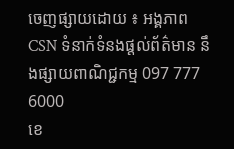ចេញផ្សាយដោយ ៖ អង្គភាព CSN ទំនាក់ទំនងផ្ដល់ព័ត៌មាន នឹងផ្សាយពាណិជ្ជកម្ម 097 777 6000
ខេ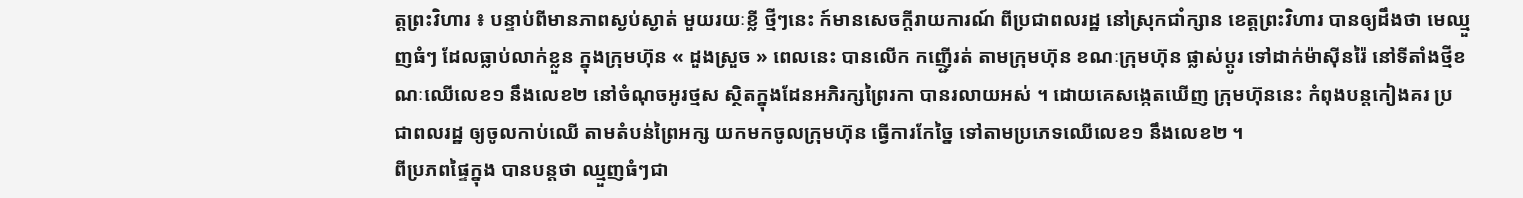ត្តព្រះវិហារ ៖ បន្ទាប់ពីមានភាពស្ងប់ស្ងាត់ មួយរយៈខ្លី ថ្មីៗនេះ ក៍មានសេចក្ដីរាយការណ៍ ពីប្រជាពលរដ្ឋ នៅស្រុកជាំក្សាន ខេត្តព្រះវិហារ បានឲ្យដឹងថា មេឈ្មួញធំៗ ដែលធ្លាប់លាក់ខ្លួន ក្នុងក្រុមហ៊ុន « ដួងស្រួច » ពេលនេះ បានលើក កញើ្ជរត់ តាមក្រុមហ៊ុន ខណៈក្រុមហ៊ុន ផ្លាស់ប្ដូរ ទៅដាក់ម៉ាស៊ីនរ៉ៃ នៅទីតាំងថ្មីខណៈឈើលេខ១ នឹងលេខ២ នៅចំណុចអូរថ្មស ស្ថិតក្នុងដែនអភិរក្សព្រៃរកា បានរលាយអស់ ។ ដោយគេសង្កេតឃើញ ក្រុមហ៊ុននេះ កំពុងបន្តកៀងគរ ប្រជាពលរដ្ឋ ឲ្យចូលកាប់ឈើ តាមតំបន់ព្រៃអក្ស យកមកចូលក្រុមហ៊ុន ធ្វើការកែច្នៃ ទៅតាមប្រភេទឈើលេខ១ នឹងលេខ២ ។
ពីប្រភពផ្ទៃក្នុង បានបន្តថា ឈ្មួញធំៗជា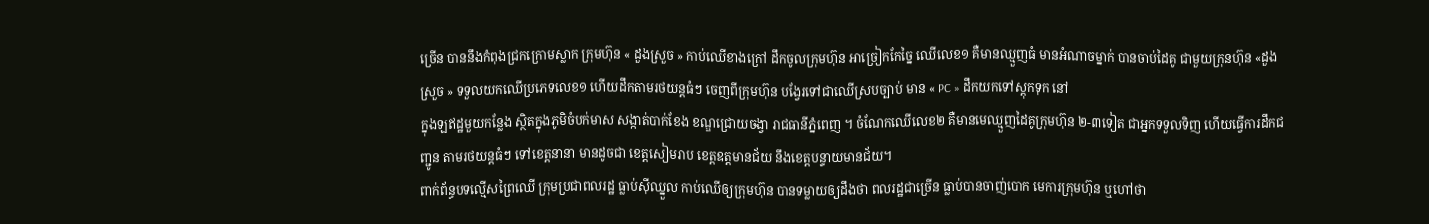ច្រើន បាននឹងកំពុងជ្រកក្រោមស្លាក ក្រុមហ៊ុន « ដួងស្រួច » កាប់ឈើខាងក្រៅ ដឹកចូលក្រុមហ៊ុន អាច្រៀកកែច្នៃ ឈើលេខ១ គឺមានឈ្មួញធំ មានអំណាចម្នាក់ បានចាប់ដៃគូ ជាមួយក្រុនហ៊ុន «ដួងស្រួច » ទទួលយកឈើប្រភេទលេខ១ ហើយដឹកតាមរថយន្តធំៗ ចេញពីក្រុមហ៊ុន បង្វែរទៅជាឈើស្របច្បាប់ មាន « PC » ដឹកយកទៅស្ដុកទុក នៅ
ក្នុងឡឥដ្ឋមួយកន្លែង ស្ថិតក្នុងភូមិចំបក់មាស សង្កាត់បាក់ខែង ខណ្ឌជ្រោយចង្វា រាជធានីភ្នំពេញ ។ ចំណែកឈើលេខ២ គឺមានមេឈ្មួញដៃគូក្រុមហ៊ុន ២-៣ទៀត ជាអ្នកទទួលទិញ ហើយធ្វើការដឹកជញ្ជូន តាមរថយន្តធំៗ ទៅខេត្តនានា មានដូចជា ខេត្តសៀមរាប ខេត្តឧត្តមានជ័យ នឹងខេត្តបន្ទាយមានជ័យ។
ពាក់ព័ន្ធបទល្មើសព្រៃឈើ ក្រុមប្រជាពលរដ្ឋ ធ្លាប់ស៊ីឈ្នួល កាប់ឈើឲ្យក្រុមហ៊ុន បានទម្លាយឲ្យដឹងថា ពលរដ្ឋជាច្រើន ធ្លាប់បានចាញ់បោក មេការក្រុមហ៊ុន ឬហៅថា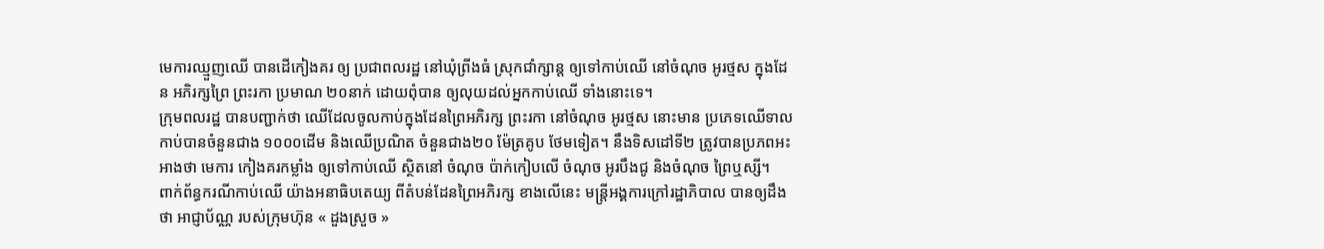មេការឈ្មួញឈើ បានដើកៀងគរ ឲ្យ ប្រជាពលរដ្ឋ នៅឃុំព្រីងធំ ស្រុកជាំក្សាន្ត ឲ្យទៅកាប់ឈើ នៅចំណុច អូរថ្មស ក្នុងដែន អភិរក្សព្រៃ ព្រះរកា ប្រមាណ ២០នាក់ ដោយពុំបាន ឲ្យលុយដល់អ្នកកាប់ឈើ ទាំងនោះទេ។
ក្រុមពលរដ្ឋ បានបញ្ជាក់ថា ឈើដែលចូលកាប់ក្នុងដែនព្រៃអភិរក្ស ព្រះរកា នៅចំណុច អូរថ្មស នោះមាន ប្រភេទឈើទាល កាប់បានចំនួនជាង ១០០០ដើម និងឈើប្រណិត ចំនួនជាង២០ ម៉ែត្រគូប ថែមទៀត។ នឹងទិសដៅទី២ ត្រូវបានប្រភពអះអាងថា មេការ កៀងគរកម្លាំង ឲ្យទៅកាប់ឈើ ស្ថិតនៅ ចំណុច ប៉ាក់កៀបលើ ចំណុច អូរបឹងជូ និងចំណុច ព្រៃឬស្សី។
ពាក់ព័ន្ធករណីកាប់ឈើ យ៉ាងអនាធិបតេយ្យ ពីតំបន់ដែនព្រៃអភិរក្ស ខាងលើនេះ មន្ត្រីអង្គការក្រៅរដ្ឋាភិបាល បានឲ្យដឹងថា អាជ្ញាប័ណ្ណ របស់ក្រុមហ៊ុន « ដួងស្រួច »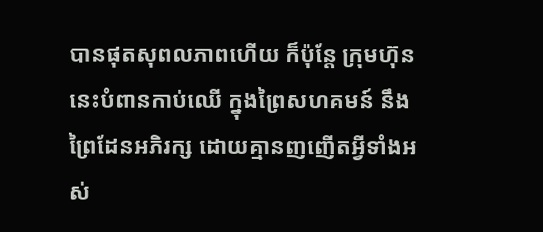បានផុតសុពលភាពហើយ ក៏ប៉ុន្តែ ក្រុមហ៊ុននេះបំពានកាប់ឈើ ក្នុងព្រៃសហគមន៍ នឹងព្រៃដែនអភិរក្ស ដោយគ្មានញញើតអ្វីទាំងអស់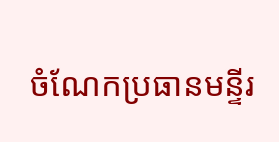ចំណែកប្រធានមន្ទីរ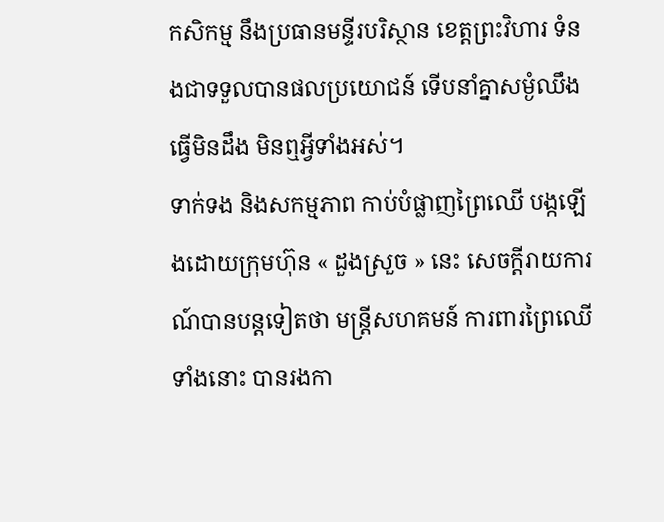កសិកម្ម នឹងប្រធានមន្ទីរបរិស្ថាន ខេត្តព្រះវិហារ ទំនងជាទទួលបានផលប្រយោជន៍ ទើបនាំគ្នាសម្ងំឈឹង ធ្វើមិនដឹង មិនឮអ្វីទាំងអស់។
ទាក់ទង និងសកម្មភាព កាប់បំផ្លាញព្រៃឈើ បង្កឡើងដោយក្រុមហ៊ុន « ដួងស្រួច » នេះ សេចក្តីរាយការណ៍បានបន្តទៀតថា មន្ត្រីសហគមន៍ ការពារព្រៃឈើទាំងនោះ បានរងកា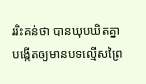ររិះគន់ថា បានឃុបឃិតគ្នា បង្កើតឲ្យមានបទល្មើសព្រៃ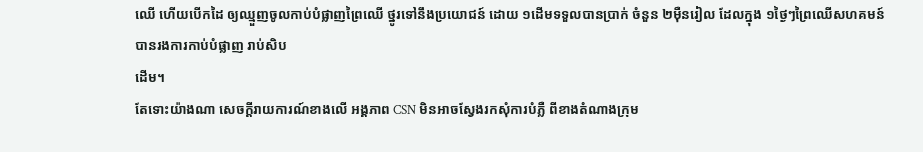ឈើ ហើយបើកដៃ ឲ្យឈ្មួញចូលកាប់បំផ្លាញព្រៃឈើ ថ្នូរទៅនឹងប្រយោជន៍ ដោយ ១ដើមទទួលបានប្រាក់ ចំនួន ២ម៉ឺនរៀល ដែលក្នុង ១ថ្ងៃៗព្រៃឈើសហគមន៍ បានរងការកាប់បំផ្លាញ រាប់សិប
ដើម។
តែទោះយ៉ាងណា សេចក្ដីរាយការណ៍ខាងលើ អង្គភាព CSN មិនអាចស្វែងរកសុំការបំភ្លឺ ពីខាងតំណាងក្រុម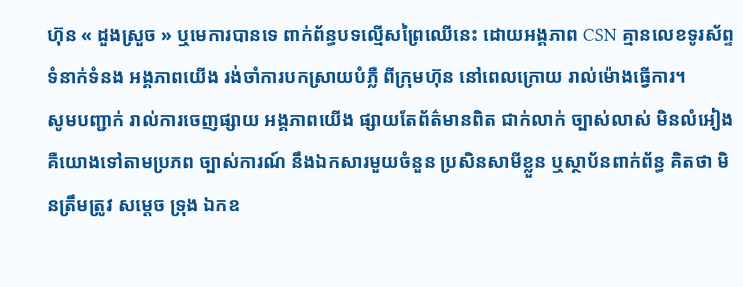ហ៊ុន « ដួងស្រួច » ឬមេការបានទេ ពាក់ព័ន្ធបទល្មើសព្រៃឈើនេះ ដោយអង្គភាព CSN គ្មានលេខទូរស័ព្ទ ទំនាក់ទំនង អង្គភាពយើង រង់ចាំការបកស្រាយបំភ្លឺ ពីក្រុមហ៊ុន នៅពេលក្រោយ រាល់ម៉ោងធ្វើការ។
សូមបញ្ជាក់ រាល់ការចេញផ្សាយ អង្គភាពយើង ផ្សាយតែព័ត៌មានពិត ជាក់លាក់ ច្បាស់លាស់ មិនលំអៀង គឺយោងទៅតាមប្រភព ច្បាស់ការណ៍ នឹងឯកសារមួយចំនួន ប្រសិនសាមីខ្លួន ឬស្ថាប័នពាក់ព័ន្ធ គិតថា មិនត្រឹមត្រូវ សម្ដេច ទ្រុង ឯកឧ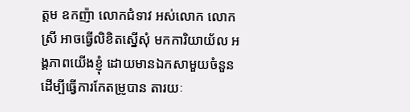ត្តម ឧកញ៉ា លោកជំទាវ អស់លោក លោកស្រី អាចធ្វើលិខិតស្នើសុំ មកការិយាយ័ល អង្គភាពយើងខ្ញុំ ដោយមានឯកសាមួយចំនួន ដើម្បីធ្វើការកែតម្រូបាន តារយៈ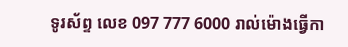ទូរស័ព្ទ លេខ 097 777 6000 រាល់ម៉ោងធ្វើកា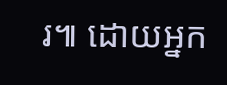រ៕ ដោយអ្នក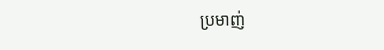ប្រមាញ់